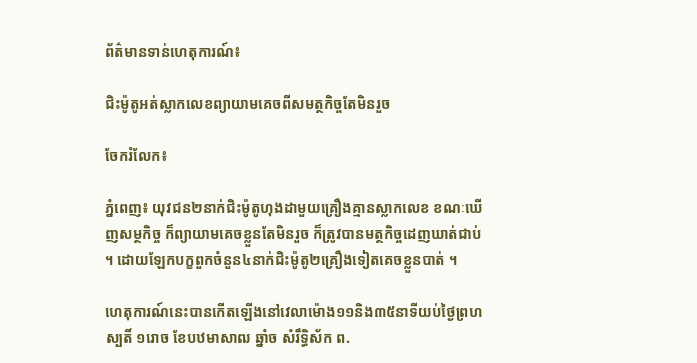ព័ត៌មានទាន់ហេតុការណ៍៖

ជិះម៉ូតូអត់ស្លាកលេខព្យាយាមគេចពីសមត្ថកិច្ចតែមិនរួច

ចែករំលែក៖

ភ្នំពេញ៖ យុវជន២នាក់ជិះម៉ូតូហុងដាមួយគ្រឿងគ្មានស្លាកលេខ ខណៈឃើញសម្ថកិច្ច ក៏ព្យាយាមគេចខ្លួនតែមិនរួច ក៏ត្រូវបានមត្ថកិច្ចដេញឃាត់ជាប់ ។ ដោយឡែកបក្ខពួកចំនួន៤នាក់ជិះម៉ូតូ២គ្រឿងទៀតគេចខ្លួនបាត់ ។

ហេតុការណ៍នេះបានកើតឡើងនៅវេលាម៉ោង១១និង៣៥នាទីយប់ថ្ងៃព្រហស្បតិ៍ ១រោច ខែបឋមាសាឍ ឆ្នាំច សំរឹទ្ធិស័ក ព.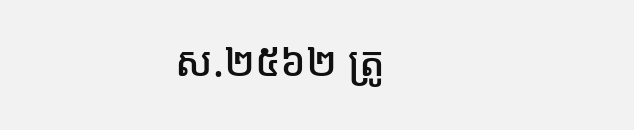ស.២៥៦២ ត្រូ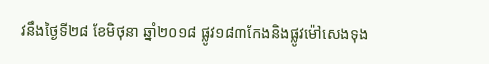វនឹងថ្ងៃទី២៨ ខែមិថុនា ឆ្នាំ២០១៨ ផ្លូវ១៨៣កែងនិងផ្លូវម៉ៅសេងទុង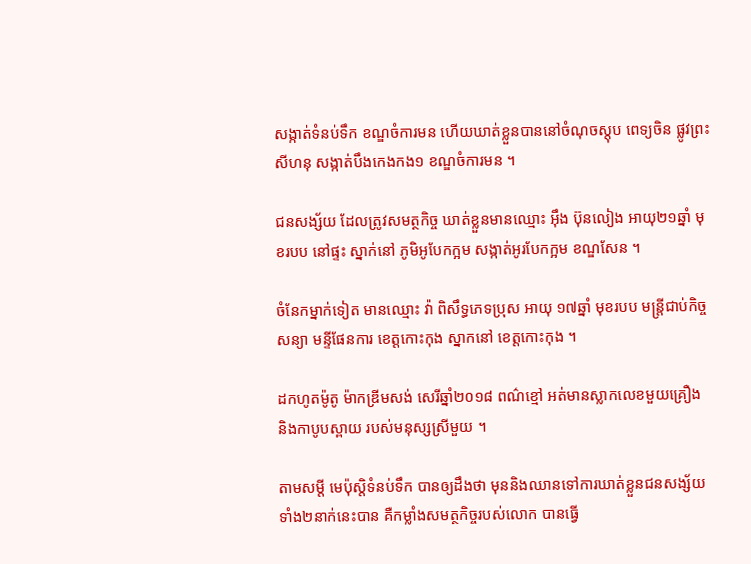សង្កាត់ទំនប់ទឹក ខណ្ឌចំការមន ហើយឃាត់ខ្លួនបាននៅចំណុចស្តុប ពេទ្យចិន ផ្លូវព្រះសីហនុ សង្កាត់បឹងកេងកង១ ខណ្ឌចំការមន ។

ជនសង្ស័យ ដែលត្រូវសមត្ថកិច្ច ឃាត់ខ្លួនមានឈ្មោះ អ៊ឹង ប៊ុនលៀង អាយុ២១ឆ្នាំ មុខរបប នៅផ្ទះ ស្នាក់នៅ ភូមិអូបែកក្អម សង្កាត់អូរបែកក្អម ខណ្ឌសែន ។

ចំនែកម្នាក់ទៀត មានឈ្មោះ វ៉ា ពិសឹទ្ធភេទប្រុស អាយុ ១៧ឆ្នាំ មុខរបប មន្ត្រីជាប់កិច្ចសន្យា មន្ទីផែនការ ខេត្តកោះកុង ស្នាកនៅ ខេត្តកោះកុង ។

ដកហូតម៉ូតូ ម៉ាកឌ្រីមសង់ សេរីឆ្នាំ២០១៨ ពណ៌ខ្មៅ អត់មានស្លាកលេខមួយគ្រឿង និងកាបូបស្ពាយ របស់មនុស្សស្រីមួយ ។

តាមសម្តី មេប៉ុស្តិទំនប់ទឹក បានឲ្យដឹងថា មុននិងឈានទៅការឃាត់ខ្លួនជនសង្ស័យ ទាំង២នាក់នេះបាន គឺកម្លាំងសមត្ថកិច្ចរបស់លោក បានធ្វើ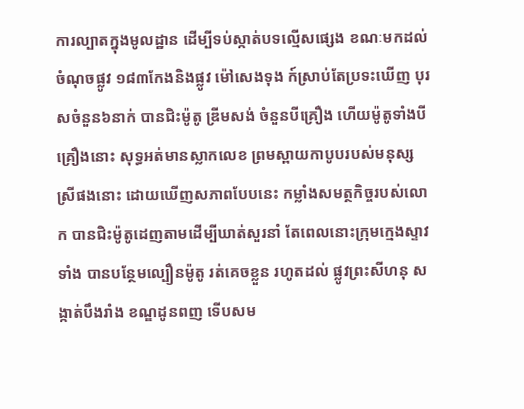ការល្បាតក្នុងមូលដ្ឋាន ដើម្បីទប់ស្កាត់បទល្មើសផ្សេង ខណៈមកដល់ចំណុចផ្លូវ ១៨៣កែងនិងផ្លូវ ម៉ៅសេងទុង ក៍ស្រាប់តែប្រទះឃើញ បុរសចំនួន៦នាក់ បានជិះម៉ូតូ ឌ្រីមសង់ ចំនួនបីគ្រឿង ហើយម៉ូតូទាំងបីគ្រឿងនោះ សុទ្ធអត់មានស្លាកលេខ ព្រមស្ពាយកាបូបរបស់មនុស្ស ស្រីផងនោះ ដោយឃើញសភាពបែបនេះ កម្លាំងសមត្ថកិច្ចរបស់លោក បានជិះម៉ូតូដេញតាមដើម្បីឃាត់សួរនាំ តែពេលនោះក្រុមក្មេងស្ទាវទាំង បានបន្ថែមល្បឿនម៉ូតូ រត់គេចខ្លួន រហូតដល់ ផ្លូវព្រះសីហនុ សង្កាត់បឹងរាំង ខណ្ឌដូនពញ ទើបសម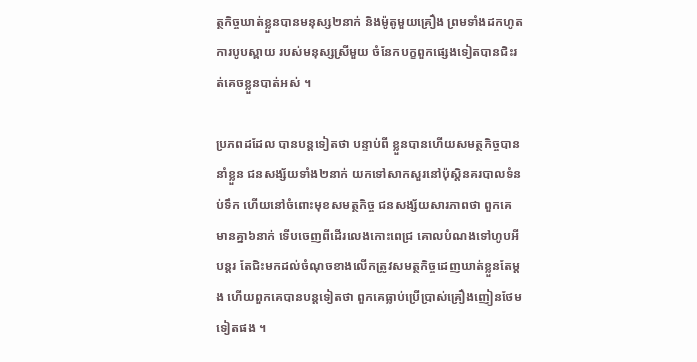ត្ថកិច្ចឃាត់ខ្លួនបានមនុស្ស២នាក់ និងម៉ូតូមួយគ្រឿង ព្រមទាំងដកហូត ការបូបស្ពាយ របស់មនុស្សស្រីមួយ ចំនែកបក្ខពួកផ្សេងទៀតបានជិះរត់គេចខ្លួនបាត់អស់ ។

ប្រភពដដែល បានបន្តទៀតថា បន្ទាប់ពី ខ្លួនបានហើយសមត្ថកិច្ចបាននាំខ្លួន ជនសង្ស័យទាំង២នាក់ យកទៅសាកសួរនៅប៉ុស្តិនគរបាលទំនប់ទឹក ហើយនៅចំពោះមុខសមត្ថកិច្ច ជនសង្ស័យសារភាពថា ពួកគេមានគ្នា៦នាក់ ទើបចេញពីដើរលេងកោះពេជ្រ គោលបំណងទៅហូបអីបន្តរ តែជិះមកដល់ចំណុចខាងលើកត្រូវសមត្ថកិច្ចដេញឃាត់ខ្លួនតែម្តង ហើយពួកគេបានបន្តទៀតថា ពួកគេធ្លាប់ប្រើប្រាស់គ្រឿងញៀនថែមទៀតផង ។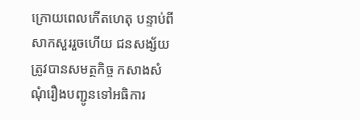ក្រោយពេលកើតហេតុ បន្ទាប់ពីសាកសួររួចហើយ ជនសង្ស័យ ត្រូវបានសមត្ថកិច្ច កសាងសំណុំរឿងបញ្ជូនទៅអធិការ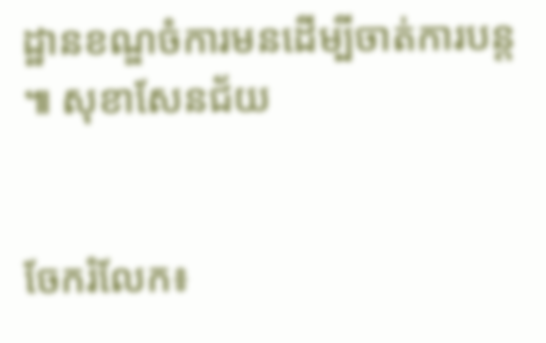ដ្ឋានខណ្ឌចំការមនដើម្បីចាត់ការបន្ត ៕ សុខាសែនជ័យ


ចែករំលែក៖